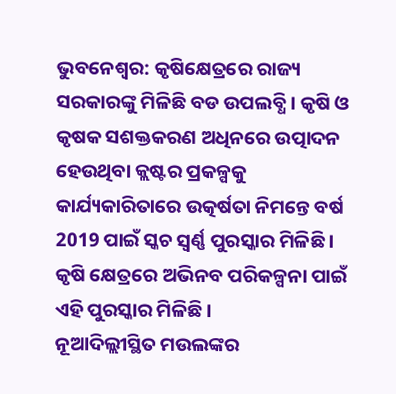ଭୁବନେଶ୍ବର: କୃଷିକ୍ଷେତ୍ରରେ ରାଜ୍ୟ ସରକାରଙ୍କୁ ମିଳିଛି ବଡ ଉପଲବ୍ଧି । କୃଷି ଓ କୃଷକ ସଶକ୍ତକରଣ ଅଧିନରେ ଉତ୍ପାଦନ ହେଉଥିବା କ୍ଲଷ୍ଟର ପ୍ରକଳ୍ପକୁ କାର୍ଯ୍ୟକାରିତାରେ ଉତ୍କର୍ଷତା ନିମନ୍ତେ ବର୍ଷ 2019 ପାଇଁ ସ୍କଚ ସ୍ବର୍ଣ୍ଣ ପୁରସ୍କାର ମିଳିଛି । କୃଷି କ୍ଷେତ୍ରରେ ଅଭିନବ ପରିକଳ୍ପନା ପାଇଁ ଏହି ପୁରସ୍କାର ମିଳିଛି ।
ନୂଆଦିଲ୍ଲୀସ୍ଥିତ ମଉଲଙ୍କର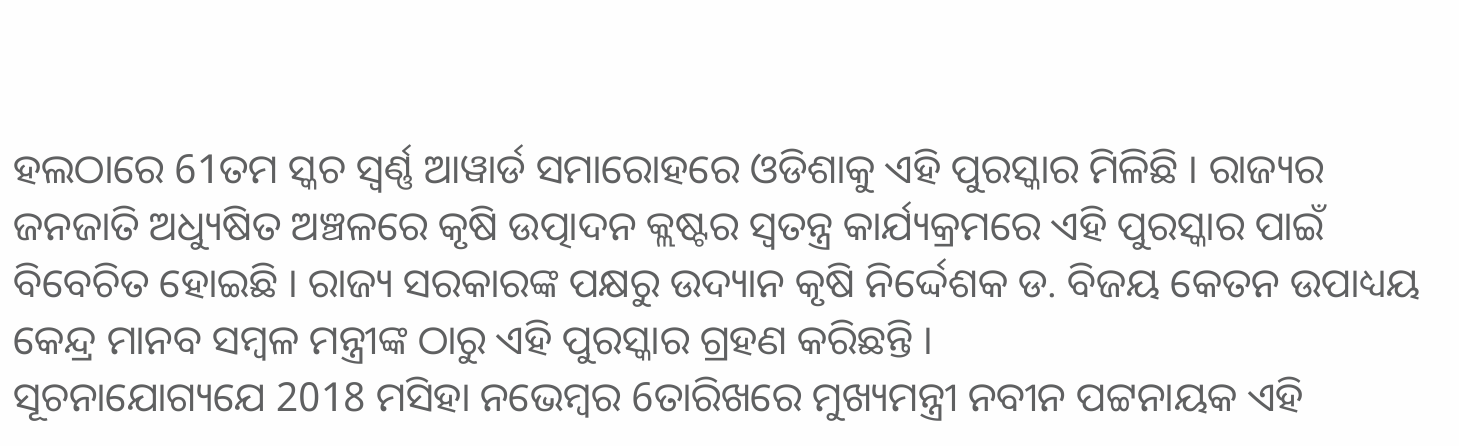ହଲଠାରେ 61ତମ ସ୍କଚ ସ୍ବର୍ଣ୍ଣ ଆୱାର୍ଡ ସମାରୋହରେ ଓଡିଶାକୁ ଏହି ପୁରସ୍କାର ମିଳିଛି । ରାଜ୍ୟର ଜନଜାତି ଅଧ୍ୟୁଷିତ ଅଞ୍ଚଳରେ କୃଷି ଉତ୍ପାଦନ କ୍ଲଷ୍ଟର ସ୍ବତନ୍ତ୍ର କାର୍ଯ୍ୟକ୍ରମରେ ଏହି ପୁରସ୍କାର ପାଇଁ ବିବେଚିତ ହୋଇଛି । ରାଜ୍ୟ ସରକାରଙ୍କ ପକ୍ଷରୁ ଉଦ୍ୟାନ କୃଷି ନିର୍ଦ୍ଦେଶକ ଡ. ବିଜୟ କେତନ ଉପାଧ୍ୟୟ କେନ୍ଦ୍ର ମାନବ ସମ୍ବଳ ମନ୍ତ୍ରୀଙ୍କ ଠାରୁ ଏହି ପୁରସ୍କାର ଗ୍ରହଣ କରିଛନ୍ତି ।
ସୂଚନାଯୋଗ୍ୟଯେ 2018 ମସିହା ନଭେମ୍ବର 6ତାରିଖରେ ମୁଖ୍ୟମନ୍ତ୍ରୀ ନବୀନ ପଟ୍ଟନାୟକ ଏହି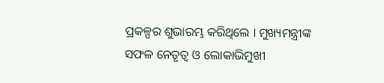ପ୍ରକଳ୍ପର ଶୁଭାରମ୍ଭ କରିଥିଲେ । ମୁଖ୍ୟମନ୍ତ୍ରୀଙ୍କ ସଫଳ ନେତୃତ୍ବ ଓ ଲୋକାଭିମୁଖୀ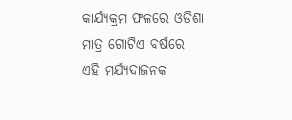କାର୍ଯ୍ୟକ୍ରମ ଫଳରେ ଓଡିଶା ମାତ୍ର ଗୋଟିଏ ବର୍ଷରେ ଏହି ମର୍ଯ୍ୟଦାଜନକ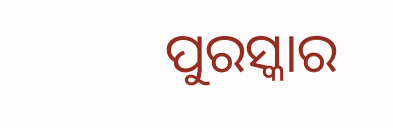ପୁରସ୍କାର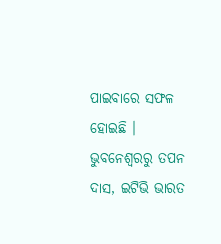ପାଇବାରେ ସଫଳ ହୋଇଛି ।
ଭୁବନେଶ୍ବରରୁ ତପନ ଦାସ, ଇଟିଭି ଭାରତ